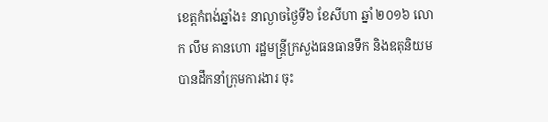ខេត្តកំពង់ឆ្នាំង៖ នាល្ងាចថ្ងៃទី៦ ខែសីហា ឆ្នាំ ២០១៦ លោក លឹម គានហោ រដ្ឋមន្ត្រីក្រសួងធនធានទឹក និងឧតុនិយម បានដឹកនាំក្រុមការងារ ចុះ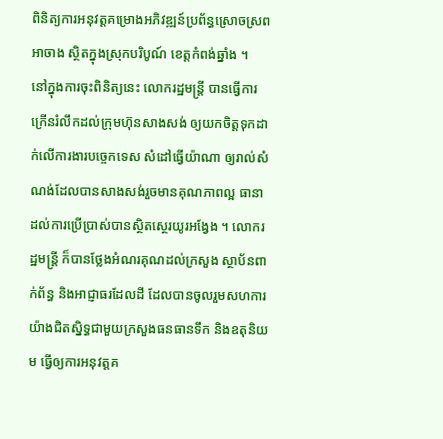ពិនិត្យការអនុវត្តគម្រោងអភិវឌ្ឍន៍ប្រព័ន្ធស្រោចស្រពអាចាង ស្ថិតក្នុងស្រុកបរិបូណ៍ ខេត្តកំពង់ឆ្នាំង ។
នៅក្នុងការចុះពិនិត្យនេះ លោករដ្ឋមន្ត្រី បានធ្វើការក្រើនរំលឹកដល់ក្រុមហ៊ុនសាងសង់ ឲ្យយកចិត្តទុកដាក់លើការងារបច្ចេកទេស សំដៅធ្វើយ៉ាណា ឲ្យរាល់សំណង់ដែលបានសាងសង់រួចមានគុណភាពល្អ ធានាដល់ការប្រើប្រាស់បានស្ថិតស្ថេរយូរអង្វែង ។ លោករដ្ឋមន្ត្រី ក៏បានថ្លែងអំណរគុណដល់ក្រសួង ស្ថាប័នពាក់ព័ន្ធ និងអាជ្ញាធរដែលដី ដែលបានចូលរួមសហការយ៉ាងជិតស្និទ្ធជាមួយក្រសួងធនធានទឹក និងឧតុនិយម ធ្វើឲ្យការអនុវត្តគ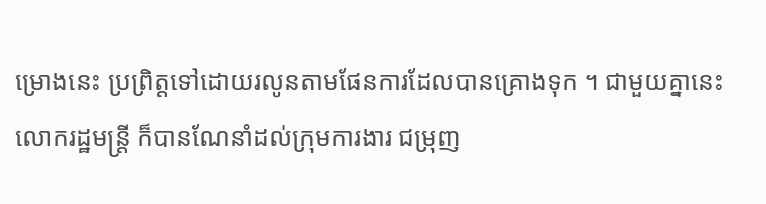ម្រោងនេះ ប្រព្រិត្តទៅដោយរលូនតាមផែនការដែលបានគ្រោងទុក ។ ជាមួយគ្នានេះ លោករដ្ឋមន្ត្រី ក៏បានណែនាំដល់ក្រុមការងារ ជម្រុញ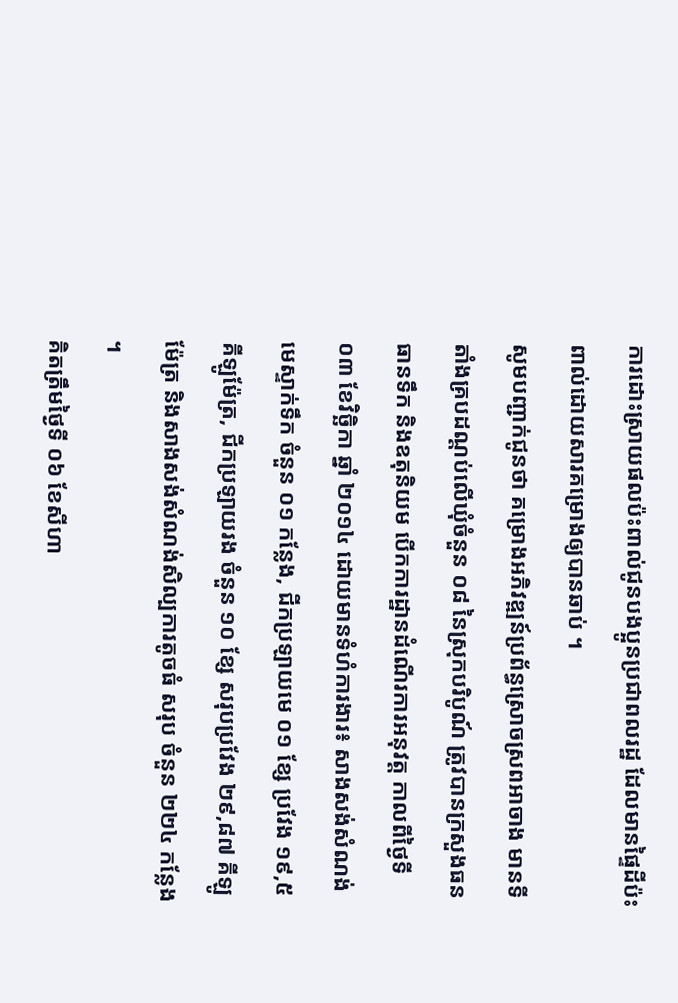ការដោះស្រាយផលប៉ះពាល់ជូនបងប្អូនប្រជាពលរដ្ឋ ដែលមានផ្ទៃដីប៉ះពាល់ដោយសារគម្រោងឲ្យបានឆាប់ ។
សូមបញ្ជាក់ជូនថា គម្រោងអភិវឌ្ឍន៍ប្រព័ន្ធស្រោចស្រពអាចាង មានទីតាំងគ្របដណ្តប់លើឃុំចំនួន ០៨ នៃស្រុកបរិបូណ៍ ត្រូវបានក្រសួងធនធានទឹក និងឧតុនិយម បើកការដ្ឋានដំណើរការអនុវត្ត កាលពីថ្ងៃទី ០៣ ខែវិច្ឆិកា ឆ្នាំ ២០១៤ ដោយមានទំហំការងារ៖ សាងសង់សំណង់មេស្ទាក់ទឹក ចំនួន ០១ កន្លែង, ជីកប្រឡាយមេ ០១ ខ្សែ ប្រវែង ១៩,៥ គីឡូម៉ែត្រ, ជីកប្រឡាយរង ចំនួន ១០ ខ្សែ សរុបប្រវែង ២៩,៨៧ គីឡូម៉ែត្រ និងសាងសង់សំណង់សិល្បការតូចធំ សរុប ចំនួន ២២៤ កន្លែង ។
គិតត្រឹមថ្ងៃទី ០៦ ខែសីហា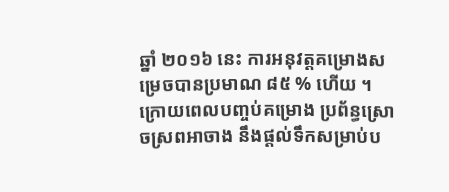ឆ្នាំ ២០១៦ នេះ ការអនុវត្តគម្រោងសម្រេចបានប្រមាណ ៨៥ % ហើយ ។ ក្រោយពេលបញ្ចប់គម្រោង ប្រព័ន្ធស្រោចស្រពអាចាង នឹងផ្តល់ទឹកសម្រាប់ប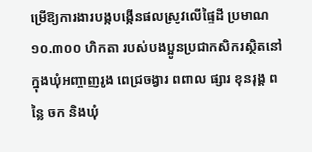ម្រើឱ្យការងារបង្កបង្កើនផលស្រូវលើផ្ទៃដី ប្រមាណ ១០.៣០០ ហិកតា របស់បងប្អូនប្រជាកសិករស្ថិតនៅក្នុងឃុំអញ្ចាញរូង ពេជ្រចង្វារ ពពាល ផ្សារ ខុនរុង្គ ពន្លៃ ចក និងឃុំ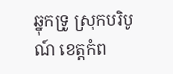ឆ្នុកទ្រូ ស្រុកបរិបូណ៍ ខេត្តកំព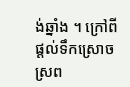ង់ឆ្នាំង ។ ក្រៅពីផ្តល់ទឹកស្រោចស្រព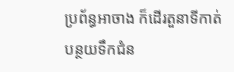ប្រព័ន្ធអាចាង ក៏ដើរតួនាទីកាត់បន្ថយទឹកជំន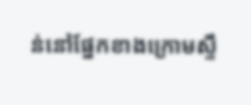ន់នៅផ្នែកខាងក្រោមស្ទឹ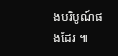ងបរិបូណ៍ផងដែរ ៕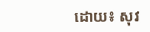ដោយ៖ សុវ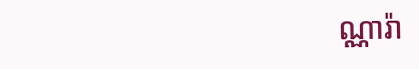ណ្ណារ៉ា